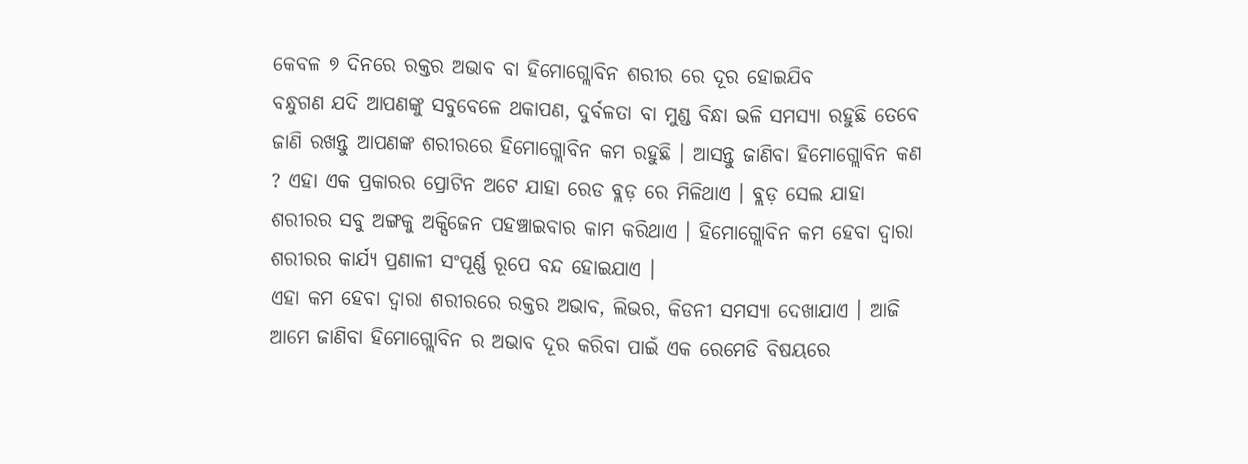କେବଳ ୭ ଦିନରେ ରକ୍ତର ଅଭାବ ବା ହିମୋଗ୍ଲୋବିନ ଶରୀର ରେ ଦୂର ହୋଇଯିବ
ବନ୍ଧୁଗଣ ଯଦି ଆପଣଙ୍କୁ ସବୁବେଳେ ଥକାପଣ, ଦୁର୍ବଳତା ବା ମୁଣ୍ଡ ବିନ୍ଧା ଭଳି ସମସ୍ଯା ରହୁଛି ତେବେ ଜାଣି ରଖନ୍ତୁ ଆପଣଙ୍କ ଶରୀରରେ ହିମୋଗ୍ଲୋବିନ କମ ରହୁଛି । ଆସନ୍ତୁ ଜାଣିବା ହିମୋଗ୍ଲୋବିନ କଣ ? ଏହା ଏକ ପ୍ରକାରର ପ୍ରୋଟିନ ଅଟେ ଯାହା ରେଡ ବ୍ଲଡ଼ ରେ ମିଳିଥାଏ । ବ୍ଲଡ଼ ସେଲ ଯାହା ଶରୀରର ସବୁ ଅଙ୍ଗକୁ ଅକ୍ସିଜେନ ପହଞ୍ଚାଇବାର କାମ କରିଥାଏ । ହିମୋଗ୍ଲୋବିନ କମ ହେବା ଦ୍ଵାରା ଶରୀରର କାର୍ଯ୍ୟ ପ୍ରଣାଳୀ ସଂପୂର୍ଣ୍ଣ ରୂପେ ବନ୍ଦ ହୋଇଯାଏ ।
ଏହା କମ ହେବା ଦ୍ଵାରା ଶରୀରରେ ରକ୍ତର ଅଭାବ, ଲିଭର, କିଡନୀ ସମସ୍ଯା ଦେଖାଯାଏ । ଆଜି ଆମେ ଜାଣିବା ହିମୋଗ୍ଲୋବିନ ର ଅଭାବ ଦୂର କରିବା ପାଇଁ ଏକ ରେମେଡି ବିଷୟରେ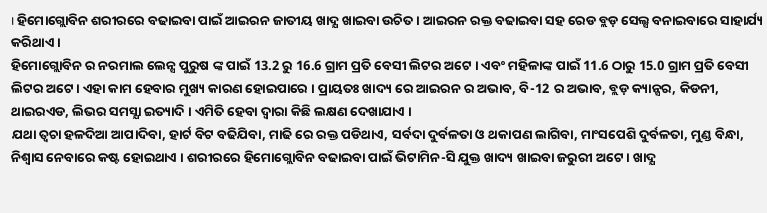। ହିମୋଗ୍ଲୋବିନ ଶରୀରରେ ବଢାଇବା ପାଇଁ ଆଇରନ ଜାତୀୟ ଖାଦ୍ଯ ଖାଇବା ଉଚିତ । ଆଇରନ ରକ୍ତ ବଢାଇବା ସହ ରେଡ ବ୍ଲଡ଼ ସେଲ୍ସ ବନାଇବାରେ ସାହାର୍ଯ୍ୟ କରିଥାଏ ।
ହିମୋଗ୍ଲୋବିନ ର ନରମାଲ ଲେନ୍ସ ପୁରୁଷ ଙ୍କ ପାଇଁ 13.2 ରୁ 16.6 ଗ୍ରାମ ପ୍ରତି ବେସୀ ଲିଟର ଅଟେ । ଏବଂ ମହିଳାଙ୍କ ପାଇଁ 11.6 ଠାରୁ 15.0 ଗ୍ରାମ ପ୍ରତି ବେସୀ ଲିଟର ଅଟେ । ଏହା କାମ ହେବାର ମୁଖ୍ୟ କାରଣ ହୋଇପାରେ । ପ୍ରାୟତଃ ଖାଦ୍ୟ ରେ ଆଇରନ ର ଅଭାବ, ବି-12 ର ଅଭାବ, ବ୍ଲଡ଼ କ୍ୟାନ୍ସର, କିଡନୀ, ଥାଇରଏଡ, ଲିଭର ସମସ୍ଯା ଇତ୍ୟାଦି । ଏମିତି ହେବା ଦ୍ଵାରା କିଛି ଲକ୍ଷଣ ଦେଖାଯାଏ ।
ଯଥା ତ୍ଵଚା ହଳଦିଆ ଆପାଦିବା, ହାର୍ଟ ବିଟ ବଢିଯିବା, ମାଢି ରେ ରକ୍ତ ପଡିଥାଏ, ସର୍ବଦା ଦୁର୍ବଳତା ଓ ଥକାପଣ ଲାଗିବା, ମାଂସପେଶି ଦୁର୍ବଳତା, ମୁଣ୍ଡ ବିନ୍ଧା, ନିଶ୍ଵାସ ନେବାରେ କଷ୍ଟ ହୋଇଥାଏ । ଶରୀରରେ ହିମୋଗ୍ଲୋବିନ ବଢାଇବା ପାଇଁ ଭିଟାମିନ-ସି ଯୁକ୍ତ ଖାଦ୍ୟ ଖାଇବା ଜରୁରୀ ଅଟେ । ଖାଦ୍ଯ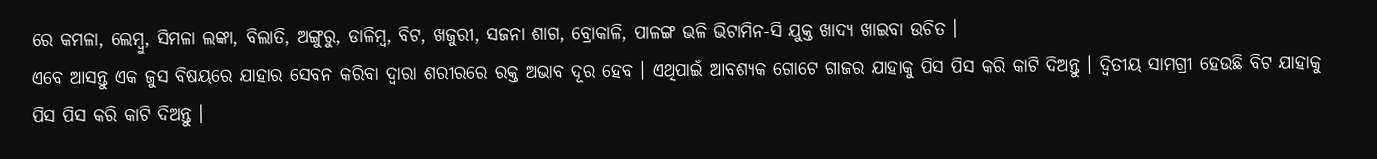ରେ କମଳା, ଲେମ୍ବୁ, ସିମଳା ଲଙ୍କା, ବିଲାତି, ଅଙ୍ଗୁରୁ, ଡାଳିମ୍ବ, ବିଟ, ଖଜୁରୀ, ସଜନା ଶାଗ, ବ୍ରୋକାଳି, ପାଳଙ୍ଗ ଭଳି ଭିଟାମିନ-ସି ଯୁକ୍ତ ଖାଦ୍ଯ ଖାଇବା ଉଚିତ ।
ଏବେ ଆସନ୍ତୁ ଏକ ଜୁସ ବିଷୟରେ ଯାହାର ସେବନ କରିବା ଦ୍ଵାରା ଶରୀରରେ ରକ୍ତ ଅଭାବ ଦୂର ହେବ । ଏଥିପାଇଁ ଆବଶ୍ୟକ ଗୋଟେ ଗାଜର ଯାହାକୁ ପିସ ପିସ କରି କାଟି ଦିଅନ୍ତୁ । ଦ୍ଵିତୀୟ ସାମଗ୍ରୀ ହେଉଛି ବିଟ ଯାହାକୁ ପିସ ପିସ କରି କାଟି ଦିଅନ୍ତୁ ।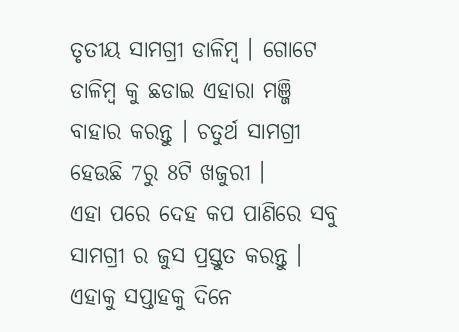ତୃତୀୟ ସାମଗ୍ରୀ ଡାଳିମ୍ବ । ଗୋଟେ ଡାଳିମ୍ବ କୁ ଛଡାଇ ଏହାରା ମଞ୍ଜି ବାହାର କରନ୍ତୁ । ଚତୁର୍ଥ ସାମଗ୍ରୀ ହେଉଛି 7ରୁ 8ଟି ଖଜୁରୀ ।
ଏହା ପରେ ଦେହ କପ ପାଣିରେ ସବୁ ସାମଗ୍ରୀ ର ଜୁସ ପ୍ରସ୍ତୁତ କରନ୍ତୁ । ଏହାକୁ ସପ୍ତାହକୁ ଦିନେ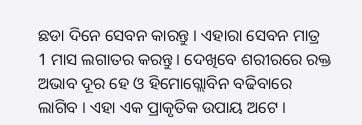ଛଡା ଦିନେ ସେବନ କାରନ୍ତୁ । ଏହାରା ସେବନ ମାତ୍ର 1 ମାସ ଲଗାତର କରନ୍ତୁ । ଦେଖିବେ ଶରୀରରେ ରକ୍ତ ଅଭାବ ଦୂର ହେ ଓ ହିମୋଗ୍ଲୋବିନ ବଢିବାରେ ଲାଗିବ । ଏହା ଏକ ପ୍ରାକୃତିକ ଉପାୟ ଅଟେ ।